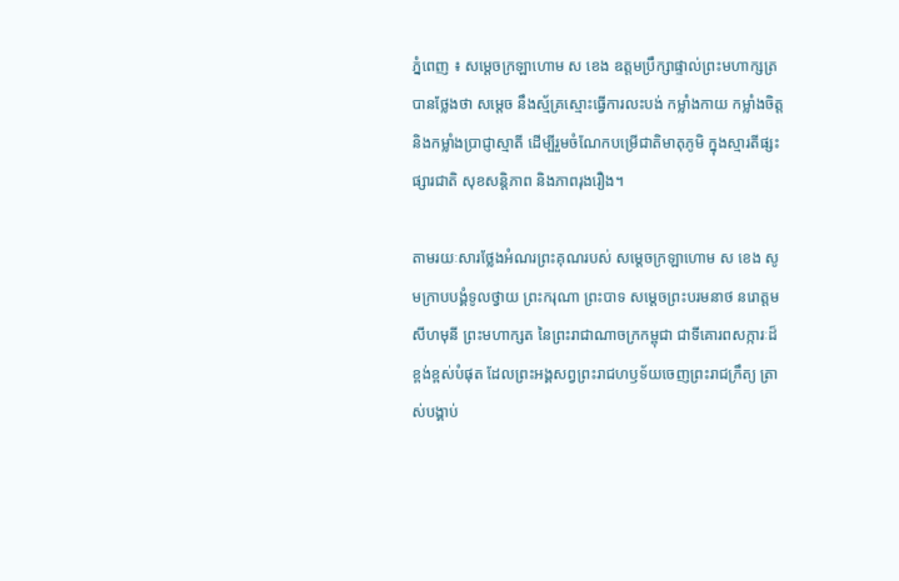ភ្នំពេញ ៖ សម្ដេចក្រឡាហោម ស ខេង ឧត្តមប្រឹក្សាផ្ទាល់ព្រះមហាក្សត្រ បានថ្លែងថា សម្ដេច នឹងស្ម័គ្រស្មោះធ្វើការលះបង់ កម្លាំងកាយ កម្លាំងចិត្ត និងកម្លាំងប្រាជ្ញាស្មាតី ដើម្បីរួមចំណែកបម្រើជាតិមាតុភូមិ ក្នុងស្មារតីផ្សះផ្សារជាតិ សុខសន្តិភាព និងភាពរុងរឿង។

តាមរយៈសារថ្លែងអំណរព្រះគុណរបស់ សម្ដេចក្រឡាហោម ស ខេង សូមក្រាបបង្គំទូលថ្វាយ ព្រះករុណា ព្រះបាទ សម្ដេចព្រះបរមនាថ នរោត្ដម សីហមុនី ព្រះមហាក្សត នៃព្រះរាជាណាចក្រកម្ពុជា ជាទីគោរពសក្ការៈដ៏ខ្ពង់ខ្ពស់បំផុត ដែលព្រះអង្គសព្វព្រះរាជហឫទ័យចេញព្រះរាជក្រឹត្យ ត្រាស់បង្គាប់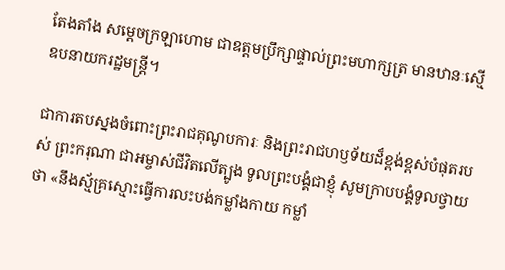តែងតាំង សម្ដេចក្រឡាហោម ជាឧត្ដមប្រឹក្សាផ្ទាល់ព្រះមហាក្សត្រ មានឋានៈស្មើឧបនាយករដ្ឋមន្ត្រី។

ជាការតបស្នងចំពោះព្រះរាជគុណូបការៈ និងព្រះរាជហឫទ័យដ៏ខ្ពង់ខ្ពស់បំផុតរបស់ ព្រះករុណា ជាអម្ចាស់ជីវិតលើត្បូង ទូលព្រះបង្គំជាខ្ញុំ សូមក្រាបបង្គំទូលថ្វាយថា «នឹងស្ម័គ្រស្មោះធ្វើការលះបង់កម្លាំងកាយ កម្លាំ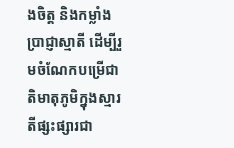ងចិត្ត និងកម្លាំងប្រាជ្ញាស្មាតី ដើម្បីរួមចំណែកបម្រើជាតិមាតុភូមិក្នុងស្មារតីផ្សះផ្សារជា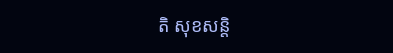តិ សុខសន្តិ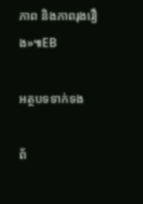ភាព និងភាពរុងរឿង»៕EB

អត្ថបទទាក់ទង

ព័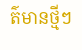ត៌មានថ្មីៗ